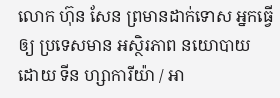លោក ហ៊ុន សែន ព្រមានដាក់ទោស អ្នកធ្វើឲ្យ ប្រទេសមាន អស្ថិរភាព នយោបាយ
ដោយ ទីន ហ្សាការីយ៉ា / អា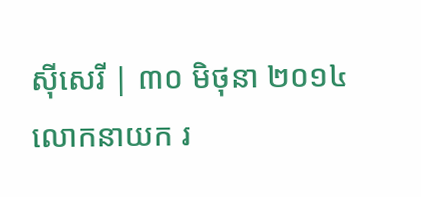ស៊ីសេរី | ៣០ មិថុនា ២០១៤
លោកនាយក រ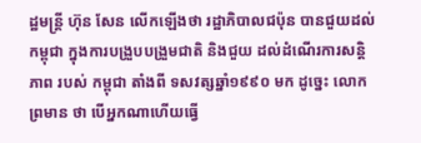ដ្ឋមន្ត្រី ហ៊ុន សែន លើកឡើងថា រដ្ឋាភិបាលជប៉ុន បានជួយដល់ កម្ពុជា ក្នុងការបង្រួបបង្រួមជាតិ និងជួយ ដល់ដំណើរការសន្តិភាព របស់ កម្ពុជា តាំងពី ទសវត្សឆ្នាំ១៩៩០ មក ដូច្នេះ លោក ព្រមាន ថា បើអ្នកណាហើយធ្វើ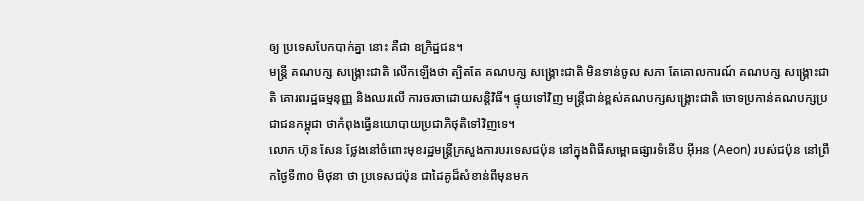ឲ្យ ប្រទេសបែកបាក់គ្នា នោះ គឺជា ឧក្រិដ្ឋជន។
មន្ត្រី គណបក្ស សង្គ្រោះជាតិ លើកឡើងថា ត្បិតតែ គណបក្ស សង្គ្រោះជាតិ មិនទាន់ចូល សភា តែគោលការណ៍ គណបក្ស សង្គ្រោះជាតិ គោរពរដ្ឋធម្មនុញ្ញ និងឈរលើ ការចរចាដោយសន្តិវិធី។ ផ្ទុយទៅវិញ មន្ត្រីជាន់ខ្ពស់គណបក្សសង្គ្រោះជាតិ ចោទប្រកាន់គណបក្សប្រជាជនកម្ពុជា ថាកំពុងធ្វើនយោបាយប្រជាភិថុតិទៅវិញទេ។
លោក ហ៊ុន សែន ថ្លែងនៅចំពោះមុខរដ្ឋមន្ត្រីក្រសួងការបរទេសជប៉ុន នៅក្នុងពិធីសម្ពោធផ្សារទំនើប អ៊ីអន (Aeon) របស់ជប៉ុន នៅព្រឹកថ្ងៃទី៣០ មិថុនា ថា ប្រទេសជប៉ុន ជាដៃគូដ៏សំខាន់ពីមុនមក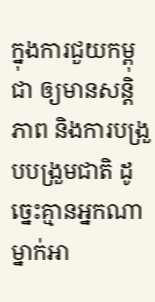ក្នុងការជួយកម្ពុជា ឲ្យមានសន្តិភាព និងការបង្រួបបង្រួមជាតិ ដូច្នេះគ្មានអ្នកណាម្នាក់អា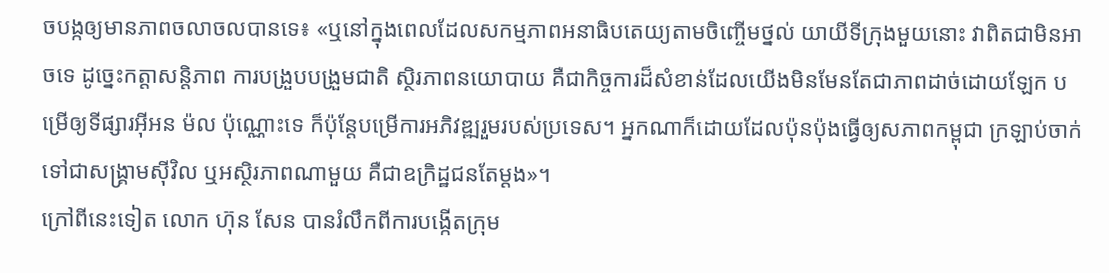ចបង្កឲ្យមានភាពចលាចលបានទេ៖ «ឬនៅក្នុងពេលដែលសកម្មភាពអនាធិបតេយ្យតាមចិញ្ចើមថ្នល់ យាយីទីក្រុងមួយនោះ វាពិតជាមិនអាចទេ ដូច្នេះកត្តាសន្តិភាព ការបង្រួបបង្រួមជាតិ ស្ថិរភាពនយោបាយ គឺជាកិច្ចការដ៏សំខាន់ដែលយើងមិនមែនតែជាភាពដាច់ដោយឡែក បម្រើឲ្យទីផ្សារអ៊ីអន ម៉ល ប៉ុណ្ណោះទេ ក៏ប៉ុន្តែបម្រើការអភិវឌ្ឍរួមរបស់ប្រទេស។ អ្នកណាក៏ដោយដែលប៉ុនប៉ុងធ្វើឲ្យសភាពកម្ពុជា ក្រឡាប់ចាក់ទៅជាសង្គ្រាមស៊ីវិល ឬអស្ថិរភាពណាមួយ គឺជាឧក្រិដ្ឋជនតែម្ដង»។
ក្រៅពីនេះទៀត លោក ហ៊ុន សែន បានរំលឹកពីការបង្កើតក្រុម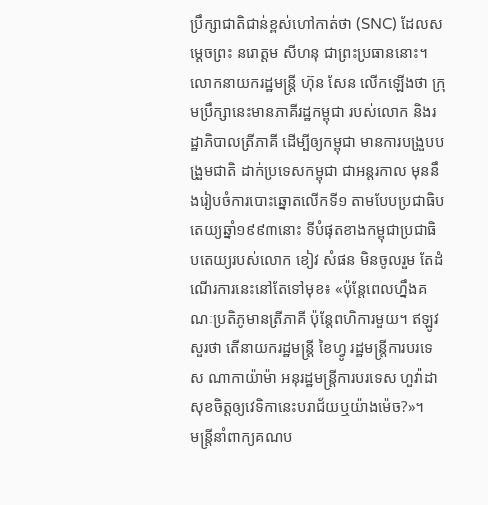ប្រឹក្សាជាតិជាន់ខ្ពស់ហៅកាត់ថា (SNC) ដែលសម្ដេចព្រះ នរោត្តម សីហនុ ជាព្រះប្រធាននោះ។ លោកនាយករដ្ឋមន្ត្រី ហ៊ុន សែន លើកឡើងថា ក្រុមប្រឹក្សានេះមានភាគីរដ្ឋកម្ពុជា របស់លោក និងរដ្ឋាភិបាលត្រីភាគី ដើម្បីឲ្យកម្ពុជា មានការបង្រួបបង្រួមជាតិ ដាក់ប្រទេសកម្ពុជា ជាអន្តរកាល មុននឹងរៀបចំការបោះឆ្នោតលើកទី១ តាមបែបប្រជាធិបតេយ្យឆ្នាំ១៩៩៣នោះ ទីបំផុតខាងកម្ពុជាប្រជាធិបតេយ្យរបស់លោក ខៀវ សំផន មិនចូលរួម តែដំណើរការនេះនៅតែទៅមុខ៖ «ប៉ុន្តែពេលហ្នឹងគណៈប្រតិភូមានត្រីភាគី ប៉ុន្តែពហិការមួយ។ ឥឡូវសួរថា តើនាយករដ្ឋមន្ត្រី ខៃហ្វូ រដ្ឋមន្ត្រីការបរទេស ណាកាយ៉ាម៉ា អនុរដ្ឋមន្ត្រីការបរទេស ហួវ៉ាដា សុខចិត្តឲ្យវេទិកានេះបរាជ័យឬយ៉ាងម៉េច?»។
មន្ត្រីនាំពាក្យគណប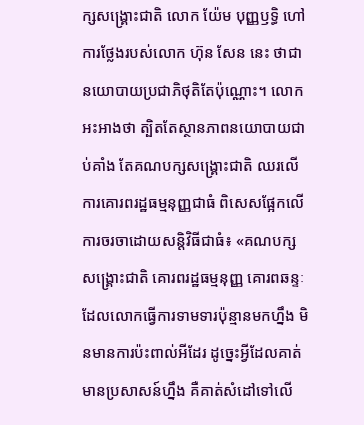ក្សសង្គ្រោះជាតិ លោក យ៉ែម បុញ្ញឫទ្ធិ ហៅការថ្លែងរបស់លោក ហ៊ុន សែន នេះ ថាជានយោបាយប្រជាភិថុតិតែប៉ុណ្ណោះ។ លោកអះអាងថា ត្បិតតែស្ថានភាពនយោបាយជាប់គាំង តែគណបក្សសង្គ្រោះជាតិ ឈរលើការគោរពរដ្ឋធម្មនុញ្ញជាធំ ពិសេសផ្អែកលើការចរចាដោយសន្តិវិធីជាធំ៖ «គណបក្សសង្គ្រោះជាតិ គោរពរដ្ឋធម្មនុញ្ញ គោរពឆន្ទៈ ដែលលោកធ្វើការទាមទារប៉ុន្មានមកហ្នឹង មិនមានការប៉ះពាល់អីដែរ ដូច្នេះអ្វីដែលគាត់មានប្រសាសន៍ហ្នឹង គឺគាត់សំដៅទៅលើ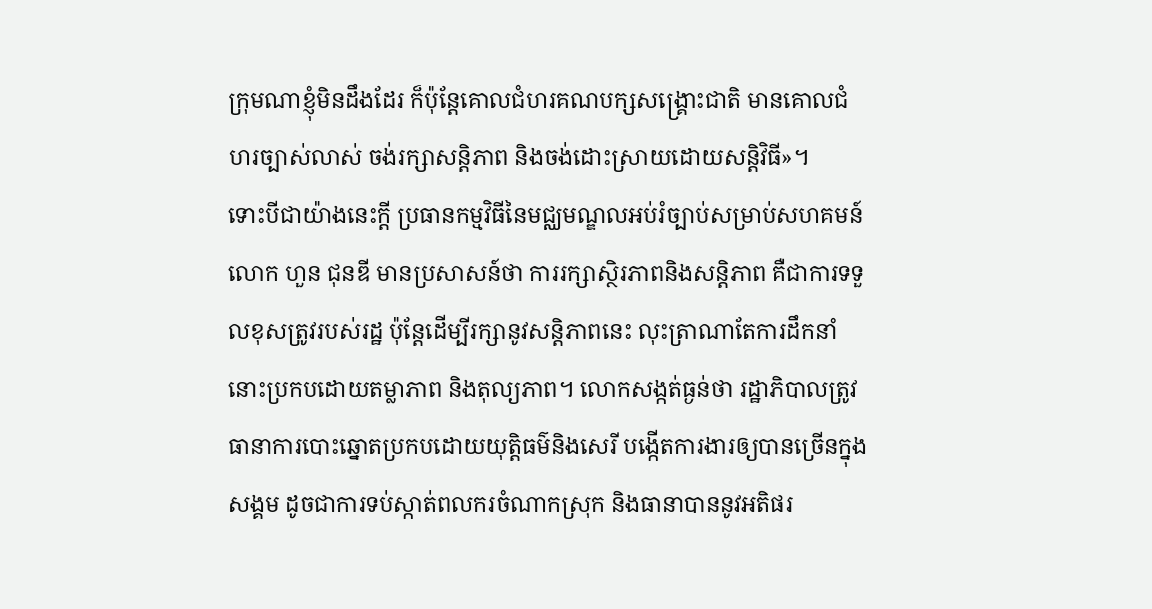ក្រុមណាខ្ញុំមិនដឹងដែរ ក៏ប៉ុន្តែគោលជំហរគណបក្សសង្គ្រោះជាតិ មានគោលជំហរច្បាស់លាស់ ចង់រក្សាសន្តិភាព និងចង់ដោះស្រាយដោយសន្តិវិធី»។
ទោះបីជាយ៉ាងនេះក្ដី ប្រធានកម្មវិធីនៃមជ្ឈមណ្ឌលអប់រំច្បាប់សម្រាប់សហគមន៍ លោក ហួន ជុនឌី មានប្រសាសន៍ថា ការរក្សាស្ថិរភាពនិងសន្តិភាព គឺជាការទទួលខុសត្រូវរបស់រដ្ឋ ប៉ុន្តែដើម្បីរក្សានូវសន្តិភាពនេះ លុះត្រាណាតែការដឹកនាំនោះប្រកបដោយតម្លាភាព និងតុល្យភាព។ លោកសង្កត់ធ្ងន់ថា រដ្ឋាភិបាលត្រូវធានាការបោះឆ្នោតប្រកបដោយយុត្តិធម៌និងសេរី បង្កើតការងារឲ្យបានច្រើនក្នុងសង្គម ដូចជាការទប់ស្កាត់ពលករចំណាកស្រុក និងធានាបាននូវអតិផរ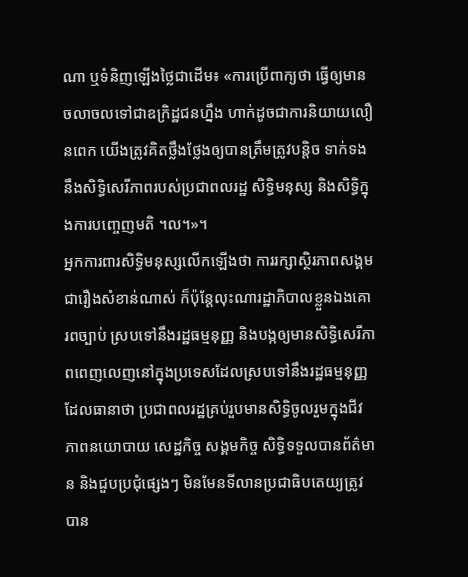ណា ឬទំនិញឡើងថ្លៃជាដើម៖ «ការប្រើពាក្យថា ធ្វើឲ្យមានចលាចលទៅជាឧក្រិដ្ឋជនហ្នឹង ហាក់ដូចជាការនិយាយលឿនពេក យើងត្រូវគិតថ្លឹងថ្លែងឲ្យបានត្រឹមត្រូវបន្តិច ទាក់ទងនឹងសិទ្ធិសេរីភាពរបស់ប្រជាពលរដ្ឋ សិទ្ធិមនុស្ស និងសិទ្ធិក្នុងការបញ្ចេញមតិ ។ល។»។
អ្នកការពារសិទ្ធិមនុស្សលើកឡើងថា ការរក្សាស្ថិរភាពសង្គមជារឿងសំខាន់ណាស់ ក៏ប៉ុន្តែលុះណារដ្ឋាភិបាលខ្លួនឯងគោរពច្បាប់ ស្របទៅនឹងរដ្ឋធម្មនុញ្ញ និងបង្កឲ្យមានសិទ្ធិសេរីភាពពេញលេញនៅក្នុងប្រទេសដែលស្របទៅនឹងរដ្ឋធម្មនុញ្ញ ដែលធានាថា ប្រជាពលរដ្ឋគ្រប់រួបមានសិទ្ធិចូលរួមក្នុងជីវភាពនយោបាយ សេដ្ឋកិច្ច សង្គមកិច្ច សិទ្ធិទទួលបានព័ត៌មាន និងជួបប្រជុំផ្សេងៗ មិនមែនទីលានប្រជាធិបតេយ្យត្រូវបាន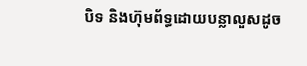បិទ និងហ៊ុមព័ទ្ធដោយបន្លាលួសដូច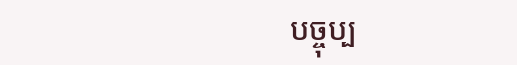បច្ចុប្ប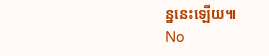ន្ននេះឡើយ៕
No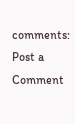comments:
Post a Comment